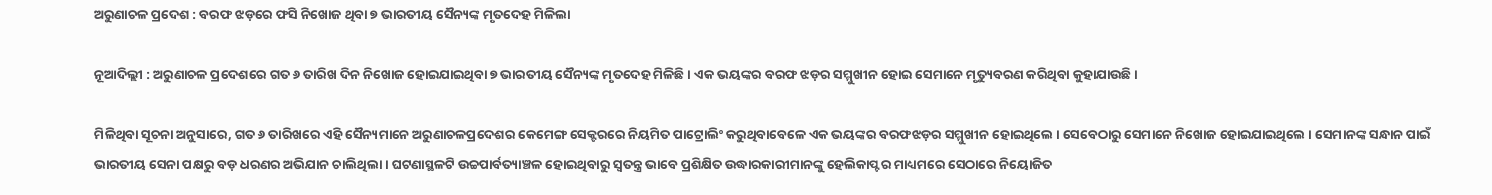ଅରୁଣାଚଳ ପ୍ରଦେଶ : ବରଫ ଝଡ଼ରେ ଫସି ନିଖୋଜ ଥିବା ୭ ଭାରତୀୟ ସୈନ୍ୟଙ୍କ ମୃତଦେହ ମିଳିଲା

ନୂଆଦିଲ୍ଲୀ : ଅରୁଣାଚଳ ପ୍ରଦେଶରେ ଗତ ୬ ତାରିଖ ଦିନ ନିଖୋଜ ହୋଇଯାଇଥିବା ୭ ଭାରତୀୟ ସୈନ୍ୟଙ୍କ ମୃତଦେହ ମିଳିଛି । ଏକ ଭୟଙ୍କର ବରଫ ଝଡ଼ର ସମ୍ମୁଖୀନ ହୋଇ ସେମାନେ ମୃତ୍ୟୁବରଣ କରିଥିବା କୁହାଯାଉଛି ।

ମିଳିଥିବା ସୂଚନା ଅନୁସାରେ, ଗତ ୬ ତାରିଖରେ ଏହି ସୈନ୍ୟମାନେ ଅରୁଣାଚଳପ୍ରଦେଶର କେମେଙ୍ଗ ସେକ୍ଟରରେ ନିୟମିତ ପାଟ୍ରୋଲିଂ କରୁଥିବାବେଳେ ଏକ ଭୟଙ୍କର ବରଫଝଡ଼ର ସମ୍ମୁଖୀନ ହୋଇଥିଲେ । ସେବେଠାରୁ ସେମାନେ ନିଖୋଜ ହୋଇଯାଇଥିଲେ । ସେମାନଙ୍କ ସନ୍ଧାନ ପାଇଁ ଭାରତୀୟ ସେନା ପକ୍ଷରୁ ବଡ଼ ଧରଣର ଅଭିଯାନ ଚାଲିଥିଲା । ଘଟଣାସ୍ଥଳଟି ଉଚ୍ଚପାର୍ବତ୍ୟାଞ୍ଚଳ ହୋଇଥିବାରୁ ସ୍ବତନ୍ତ୍ର ଭାବେ ପ୍ରଶିକ୍ଷିତ ଉଦ୍ଧାରକାରୀମାନଙ୍କୁ ହେଲିକାପ୍ଟର ମାଧ୍ୟମରେ ସେଠାରେ ନିୟୋଜିତ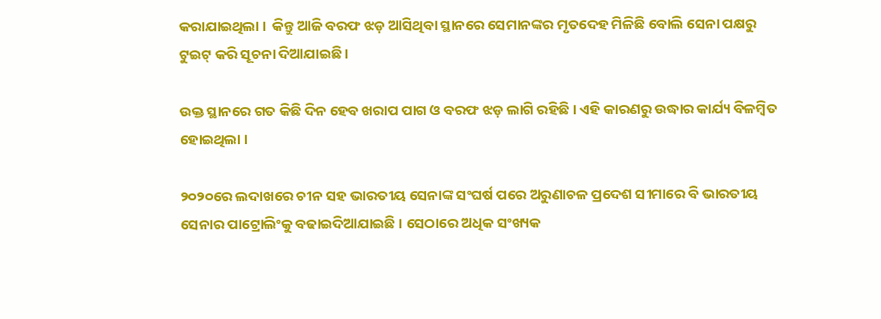କରାଯାଇଥିଲା ।  କିନ୍ତୁ ଆଜି ବରଫ ଝଡ଼ ଆସିଥିବା ସ୍ଥାନରେ ସେମାନଙ୍କର ମୃତଦେହ ମିଳିଛି ବୋଲି ସେନା ପକ୍ଷରୁ ଟୁଇଟ୍ କରି ସୂଚନା ଦିଆଯାଇଛି ।

ଉକ୍ତ ସ୍ଥାନରେ ଗତ କିଛି ଦିନ ହେବ ଖରାପ ପାଗ ଓ ବରଫ ଝଡ଼ ଲାଗି ରହିଛି । ଏହି କାରଣରୁ ଉଦ୍ଧାର କାର୍ଯ୍ୟ ବିଳମ୍ବିତ ହୋଇଥିଲା ।

୨୦୨୦ରେ ଲଦାଖରେ ଚୀନ ସହ ଭାରତୀୟ ସେନାଙ୍କ ସଂଘର୍ଷ ପରେ ଅରୁଣାଚଳ ପ୍ରଦେଶ ସୀମାରେ ବି ଭାରତୀୟ ସେନାର ପାଟ୍ରୋଲିଂକୁ ବଢାଇଦିଆଯାଇଛି । ସେଠାରେ ଅଧିକ ସଂଖ୍ୟକ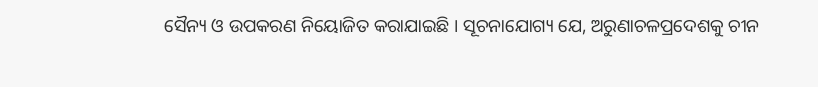ସୈନ୍ୟ ଓ ଉପକରଣ ନିୟୋଜିତ କରାଯାଇଛି । ସୂଚନାଯୋଗ୍ୟ ଯେ, ଅରୁଣାଚଳପ୍ରଦେଶକୁ ଚୀନ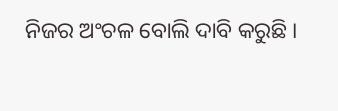ନିଜର ଅଂଚଳ ବୋଲି ଦାବି କରୁଛି ।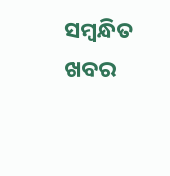ସମ୍ବନ୍ଧିତ ଖବର